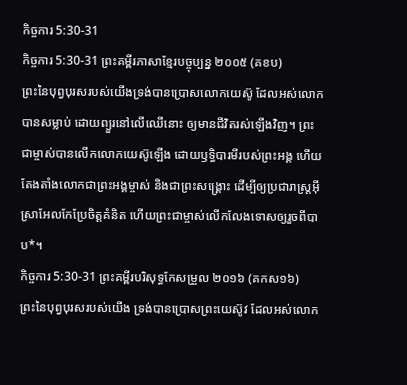កិច្ចការ 5:30-31
កិច្ចការ 5:30-31 ព្រះគម្ពីរភាសាខ្មែរបច្ចុប្បន្ន ២០០៥ (គខប)
ព្រះនៃបុព្វបុរសរបស់យើងទ្រង់បានប្រោសលោកយេស៊ូ ដែលអស់លោកបានសម្លាប់ ដោយព្យួរនៅលើឈើនោះ ឲ្យមានជីវិតរស់ឡើងវិញ។ ព្រះជាម្ចាស់បានលើកលោកយេស៊ូឡើង ដោយឫទ្ធិបារមីរបស់ព្រះអង្គ ហើយតែងតាំងលោកជាព្រះអង្គម្ចាស់ និងជាព្រះសង្គ្រោះ ដើម្បីឲ្យប្រជារាស្ដ្រអ៊ីស្រាអែលកែប្រែចិត្តគំនិត ហើយព្រះជាម្ចាស់លើកលែងទោសឲ្យរួចពីបាប*។
កិច្ចការ 5:30-31 ព្រះគម្ពីរបរិសុទ្ធកែសម្រួល ២០១៦ (គកស១៦)
ព្រះនៃបុព្វបុរសរបស់យើង ទ្រង់បានប្រោសព្រះយេស៊ូវ ដែលអស់លោក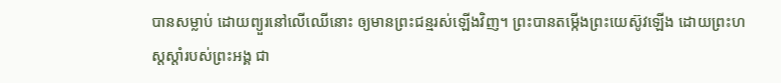បានសម្លាប់ ដោយព្យួរនៅលើឈើនោះ ឲ្យមានព្រះជន្មរស់ឡើងវិញ។ ព្រះបានតម្កើងព្រះយេស៊ូវឡើង ដោយព្រះហស្តស្តាំរបស់ព្រះអង្គ ជា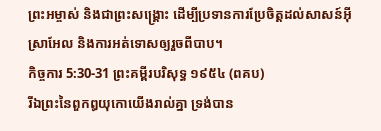ព្រះអម្ចាស់ និងជាព្រះសង្គ្រោះ ដើម្បីប្រទានការប្រែចិត្តដល់សាសន៍អ៊ីស្រាអែល និងការអត់ទោសឲ្យរួចពីបាប។
កិច្ចការ 5:30-31 ព្រះគម្ពីរបរិសុទ្ធ ១៩៥៤ (ពគប)
រីឯព្រះនៃពួកឰយុកោយើងរាល់គ្នា ទ្រង់បាន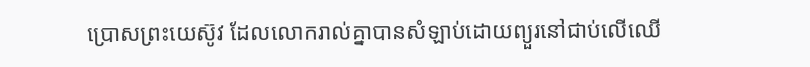ប្រោសព្រះយេស៊ូវ ដែលលោករាល់គ្នាបានសំឡាប់ដោយព្យួរនៅជាប់លើឈើ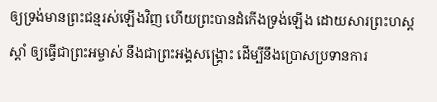ឲ្យទ្រង់មានព្រះជន្មរស់ឡើងវិញ ហើយព្រះបានដំកើងទ្រង់ឡើង ដោយសារព្រះហស្តស្តាំ ឲ្យធ្វើជាព្រះអម្ចាស់ នឹងជាព្រះអង្គសង្គ្រោះ ដើម្បីនឹងប្រោសប្រទានការ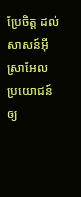ប្រែចិត្ត ដល់សាសន៍អ៊ីស្រាអែល ប្រយោជន៍ឲ្យ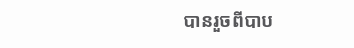បានរួចពីបាប